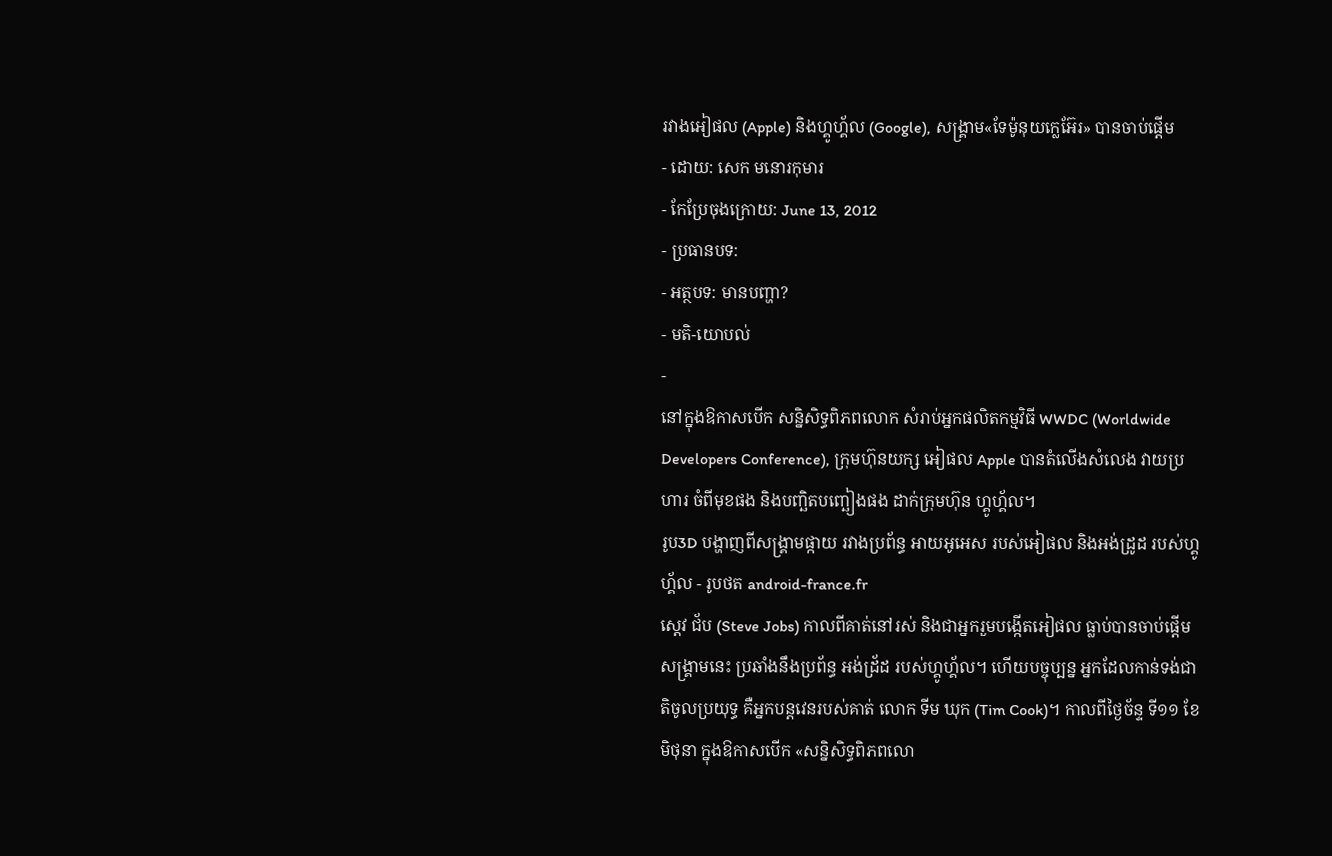រវាងអៀផល (Apple) និងហ្គូហ្គ័ល (Google), សង្រ្គាម«ទែម៉ូនុយក្លេអ៊ែរ» បានចាប់ផ្ដើម
- ដោយ: សេក មនោរកុមារ
- កែប្រែចុងក្រោយ: June 13, 2012
- ប្រធានបទ:
- អត្ថបទ: មានបញ្ហា?
- មតិ-យោបល់
-
នៅក្នុងឱកាសបើក សន្និសិទ្ធពិភពលោក សំរាប់អ្នកផលិតកម្មវិធី WWDC (Worldwide Developers Conference), ក្រុមហ៊ុនយក្ស អៀផល Apple បានតំលើងសំលេង វាយប្រហារ ចំពីមុខផង និងបញ្ឆិតបញ្ឆៀងផង ដាក់ក្រុមហ៊ុន ហ្គូហ្គ័ល។
រូប3D បង្ហាញពីសង្គ្រាមផ្កាយ រវាងប្រព័ន្ធ អាយអូអេស របស់អៀផល និងអង់ដ្រូដ របស់ហ្គូហ្គ័ល - រូបថត android-france.fr
ស្ដេវ ជ័ប (Steve Jobs) កាលពីគាត់នៅរស់ និងជាអ្នករួមបង្កើតអៀផល ធ្លាប់បានចាប់ផ្ដើម សង្គ្រាមនេះ ប្រឆាំងនឹងប្រព័ន្ធ អង់ដ្រ័ដ របស់ហ្គូហ្គ័ល។ ហើយបច្ចុប្បន្ន អ្នកដែលកាន់ទង់ជាតិចូលប្រយុទ្ធ គឺអ្នកបន្តវេនរបស់គាត់ លោក ទីម ឃុក (Tim Cook)។ កាលពីថ្ងៃច័ន្ទ ទី១១ ខែមិថុនា ក្នុងឱកាសបើក «សន្និសិទ្ធពិភពលោ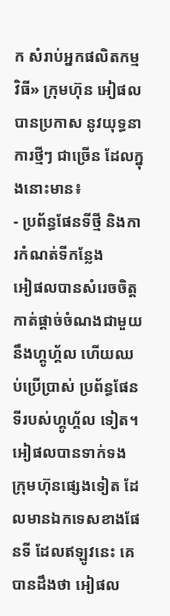ក សំរាប់អ្នកផលិតកម្មវិធី» ក្រុមហ៊ុន អៀផល បានប្រកាស នូវយុទ្ធនាការថ្មីៗ ជាច្រើន ដែលក្នុងនោះមាន៖
- ប្រព័ន្ធផែនទីថ្មី និងការកំណត់ទីកន្លែង
អៀផលបានសំរេចចិត្ត កាត់ផ្ដាច់ចំណងជាមួយ នឹងហ្គូហ្គ័ល ហើយឈប់ប្រើប្រាស់ ប្រព័ន្ធផែនទីរបស់ហ្គូហ្គ័ល ទៀត។ អៀផលបានទាក់ទង ក្រុមហ៊ុនផ្សេងទៀត ដែលមានឯកទេសខាងផែនទី ដែលឥឡូវនេះ គេបានដឹងថា អៀផល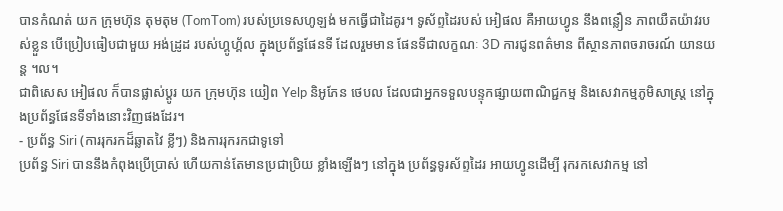បានកំណត់ យក ក្រុមហ៊ុន តុមតុម (TomTom) របស់ប្រទេសហូឡង់ មកធ្វើជាដៃគូរ។ ទូស័ព្ទដៃរបស់ អៀផល គឺអាយហ្វូន នឹងពន្លឿន ភាពយឺតយ៉ាវរបស់ខ្លួន បើប្រៀបធៀបជាមួយ អង់ដ្រូដ របស់ហ្គូហ្គ័ល ក្នុងប្រព័ន្ធផែនទី ដែលរួមមាន ផែនទីជាលក្ខណៈ 3D ការជូនពត៌មាន ពីស្ថានភាពចរាចរណ៍ យានយន្ដ ។ល។
ជាពិសេស អៀផល ក៏បានផ្លាស់ប្ដូរ យក ក្រុមហ៊ុន យៀព Yelp និអូភែន ថេបល ដែលជាអ្នកទទួលបន្ទុកផ្សាយពាណិជ្ជកម្ម និងសេវាកម្មភូមិសាស្រ្ត នៅក្នុងប្រព័ន្ធផែនទីទាំងនោះវិញផងដែរ។
- ប្រព័ន្ធ Siri (ការរុករកដ៏ឆ្លាតវៃ ខ្លីៗ) និងការរុករកជាទូទៅ
ប្រព័ន្ធ Siri បាននឹងកំពុងប្រើប្រាស់ ហើយកាន់តែមានប្រជាប្រិយ ខ្លាំងឡើងៗ នៅក្នុង ប្រព័ន្ធទូរស័ព្ទដៃរ អាយហ្វូនដើម្បី រុករកសេវាកម្ម នៅ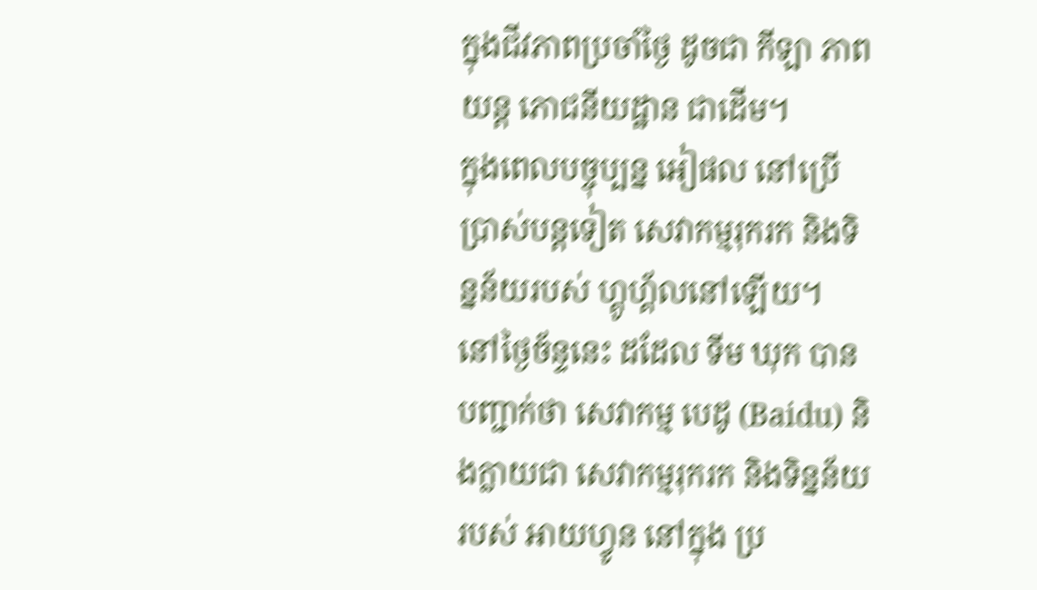ក្នុងជីវភាពប្រចាំថ្ងៃ ដូចជា កីឡា ភាពយន្ដ ភោជនីយដ្ឋាន ជាដើម។
ក្នុងពេលបច្ចុប្បន្ន អៀផល នៅប្រើប្រាស់បន្ដទៀត សេវាកម្មរុករក និងទិន្នន័យរបស់ ហ្គូហ្គ័លនៅឡើយ។ នៅថ្ងៃច័ន្ទនេះ ដដែល ទីម ឃុក បានបញ្ជាក់ថា សេវាកម្ម បេដូ (Baidu) និងក្លាយជា សេវាកម្មរុករក និងទិន្នន័យរបស់ អាយហ្វូន នៅក្នុង ប្រ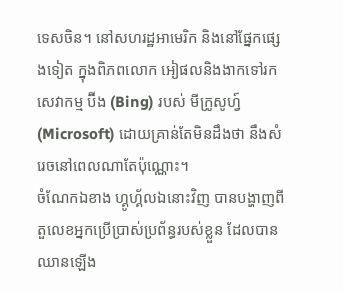ទេសចិន។ នៅសហរដ្ឋអាមេរិក និងនៅផ្នែកផ្សេងទៀត ក្នុងពិភពលោក អៀផលនិងងាកទៅរក សេវាកម្ម ប៊ីង (Bing) របស់ មីក្រូសូហ្វ៍ (Microsoft) ដោយគ្រាន់តែមិនដឹងថា នឹងសំរេចនៅពេលណាតែប៉ុណ្ណោះ។
ចំណែកឯខាង ហ្គូហ្គ័លឯនោះវិញ បានបង្ហាញពី តួលេខអ្នកប្រើប្រាស់ប្រព័ន្ធរបស់ខ្លួន ដែលបានឈានឡើង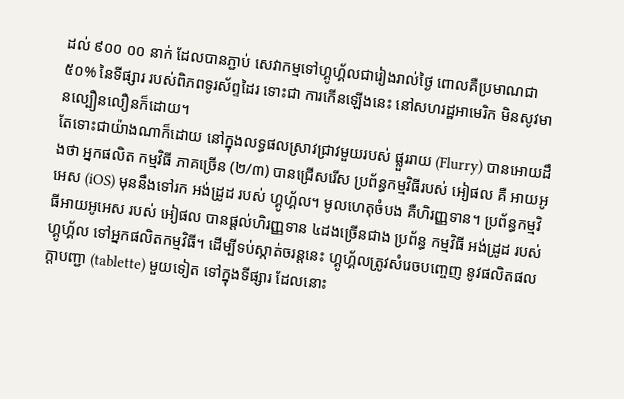ដល់ ៩០០ ០០ នាក់ ដែលបានភ្ជាប់ សេវាកម្មទៅហ្គូហ្គ័លជារៀងរាល់ថ្ងៃ ពោលគឺប្រមាណជា ៥០% នៃទីផ្សារ របស់ពិភពទូរស័ព្ទដៃរ ទោះជា ការកើនឡើងនេះ នៅសហរដ្ឋអាមេរិក មិនសូវមានល្បឿនលឿនក៏ដោយ។
តែទោះជាយ៉ាងណាក៏ដោយ នៅក្នុងលទ្ធផលស្រាវជ្រាវមួយរបស់ ផ្លួររាយ (Flurry) បានអោយដឹងថា អ្នកផលិត កម្មវិធី ភាគច្រើន (២/៣) បានជ្រើសរើស ប្រព័ន្ធកម្មវិធីរបស់ អៀផល គឺ អាយអូអេស (iOS) មុននឹងទៅរក អង់ដ្រូដ របស់ ហ្គូហ្គ័ល។ មូលហេតុចំបង គឺហិរញ្ញទាន។ ប្រព័ន្ធកម្មវិធីអាយអូអេស របស់ អៀផល បានផ្ដល់ហិរញ្ញទាន ៤ដងច្រើនជាង ប្រព័ន្ធ កម្មវិធី អង់ដ្រូដ របស់ ហ្គូហ្គ័ល ទៅអ្នកផលិតកម្មវិធី។ ដើម្បីទប់ស្កាត់ចរន្ដនេះ ហ្គូហ្គ័លត្រូវសំរេចបញ្ចេញ នូវផលិតផល ក្ដាបញ្ជា (tablette) មួយទៀត ទៅក្នុងទីផ្សារ ដែលនោះ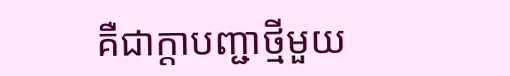គឺជាក្ដាបញ្ជាថ្មីមួយ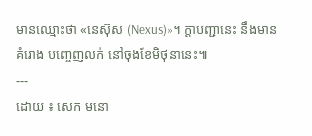មានឈ្មោះថា «នេស៊ុស (Nexus)»។ ក្ដាបញ្ជានេះ នឹងមានគំរោង បញ្ចេញលក់ នៅចុងខែមិថុនានេះ៕
---
ដោយ ៖ សេក មនោ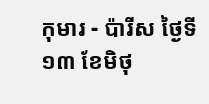កុមារ - ប៉ារីស ថ្ងៃទី ១៣ ខែមិថុ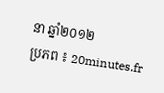នា ឆ្នាំ២០១២
ប្រភព ៖ 20minutes.fr